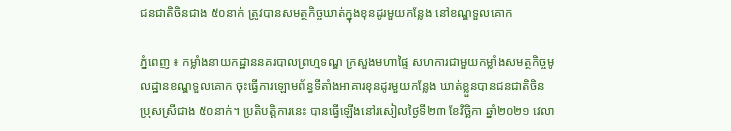ជនជាតិចិនជាង ៥០នាក់ ត្រូវបានសមត្ថកិច្ចឃាត់ក្នុងខុនដូរមួយកន្លែង នៅខណ្ឌទួលគោក

ភ្នំពេញ ៖ កម្លាំងនាយកដ្ឋាននគរបាលព្រហ្មទណ្ឌ ក្រសួងមហាផ្ទៃ សហការជាមួយកម្លាំងសមត្ថកិច្ចមូលដ្ឋានខណ្ឌទួលគោក ចុះធ្វើការឡោមព័ន្ធទីតាំងអាគារខុនដូរមួយកន្លែង ឃាត់ខ្លួនបានជនជាតិចិនប្រុសស្រីជាង ៥០នាក់។ ប្រតិបត្តិការនេះ បានធ្វើឡើងនៅរសៀលថ្ងៃទី២៣ ខែវិច្ឆិកា ឆ្នាំ២០២១ វេលា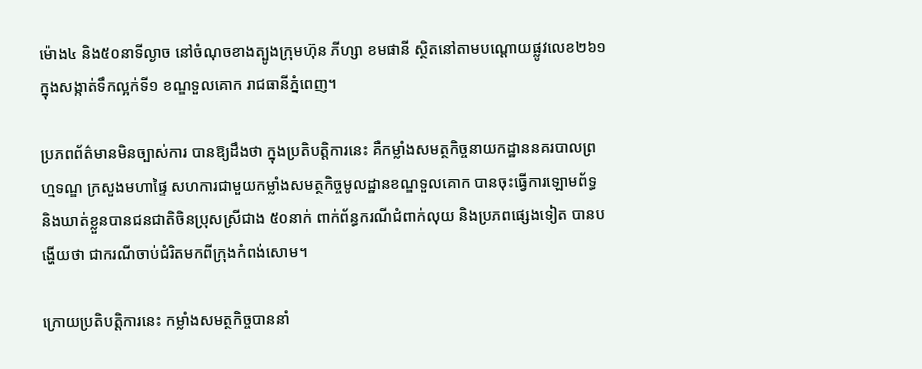ម៉ោង៤ និង៥០នាទីល្ងាច នៅចំណុចខាងត្បូងក្រុមហ៊ុន ភីហ្សា ខមផានី ស្ថិតនៅតាមបណ្តោយផ្លូវលេខ២៦១ ក្នុងសង្កាត់ទឹកល្អក់ទី១ ខណ្ឌទួលគោក រាជធានីភ្នំពេញ។

ប្រភពព័ត៌មានមិនច្បាស់ការ បានឱ្យដឹងថា ក្នុងប្រតិបត្តិការនេះ គឺកម្លាំងសមត្ថកិច្ចនាយកដ្ឋាននគរបាលព្រហ្មទណ្ឌ ក្រសួងមហាផ្ទៃ សហការជាមួយកម្លាំងសមត្ថកិច្ចមូលដ្ឋានខណ្ឌទួលគោក បានចុះធ្វើការឡោមព័ទ្ធ និងឃាត់ខ្លួនបានជនជាតិចិនប្រុសស្រីជាង ៥០នាក់ ពាក់ព័ន្ធករណីជំពាក់លុយ និងប្រភពផ្សេងទៀត បានបង្ហើយថា ជាករណីចាប់ជំរិតមកពីក្រុងកំពង់សោម។

ក្រោយប្រតិបត្តិការនេះ កម្លាំងសមត្ថកិច្ចបាននាំ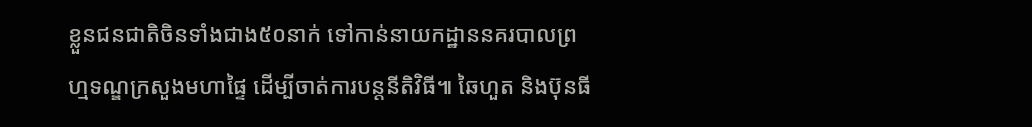ខ្លួនជនជាតិចិនទាំងជាង៥០នាក់ ទៅកាន់នាយកដ្ឋាននគរបាលព្រហ្មទណ្ឌក្រសួងមហាផ្ទៃ ដើម្បីចាត់ការបន្តនីតិវិធី៕ ឆៃហួត និងប៊ុនធី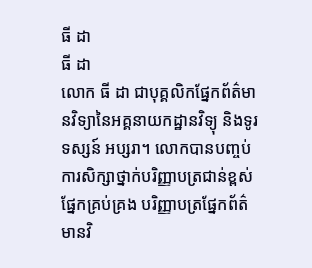ធី ដា
ធី ដា
លោក ធី ដា ជាបុគ្គលិកផ្នែកព័ត៌មានវិទ្យានៃអគ្គនាយកដ្ឋានវិទ្យុ និងទូរទស្សន៍ អប្សរា។ លោកបានបញ្ចប់ការសិក្សាថ្នាក់បរិញ្ញាបត្រជាន់ខ្ពស់ ផ្នែកគ្រប់គ្រង បរិញ្ញាបត្រផ្នែកព័ត៌មានវិ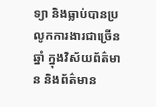ទ្យា និងធ្លាប់បានប្រលូកការងារជាច្រើនឆ្នាំ ក្នុងវិស័យព័ត៌មាន និងព័ត៌មាន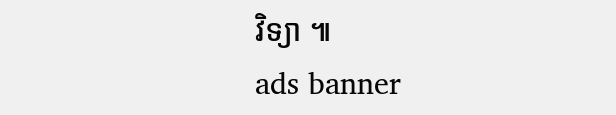វិទ្យា ៕
ads banner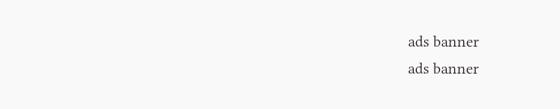ads banner
ads banner